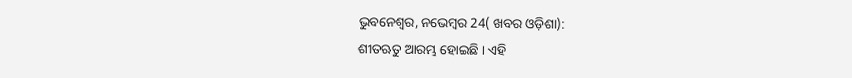ଭୁବନେଶ୍ୱର, ନଭେମ୍ବର 24( ଖବର ଓଡ଼ିଶା):
ଶୀତଋତୁ ଆରମ୍ଭ ହୋଇଛି । ଏହି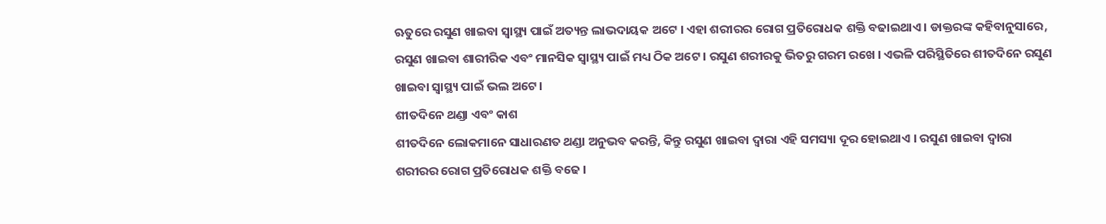ଋତୁରେ ରସୁଣ ଖାଇବା ସ୍ୱାସ୍ଥ୍ୟ ପାଇଁ ଅତ୍ୟନ୍ତ ଲାଭଦାୟକ ଅଟେ । ଏହା ଶରୀରର ରୋଗ ପ୍ରତିରୋଧକ ଶକ୍ତି ବଢାଇଥାଏ । ଡାକ୍ତରଙ୍କ କହିବାନୁସାରେ, ରସୁଣ ଖାଇବା ଶାରୀରିକ ଏବଂ ମାନସିକ ସ୍ୱାସ୍ଥ୍ୟ ପାଇଁ ମଧ୍ୟ ଠିକ ଅଟେ । ରସୁଣ ଶରୀରକୁ ଭିତରୁ ଗରମ ରଖେ । ଏଭଳି ପରିସ୍ଥିତିରେ ଶୀତଦିନେ ରସୁଣ ଖାଇବା ସ୍ୱାସ୍ଥ୍ୟ ପାଇଁ ଭଲ ଅଟେ ।
ଶୀତଦିନେ ଥଣ୍ଡା ଏବଂ କାଶ
ଶୀତଦିନେ ଲୋକମାନେ ସାଧାରଣତ ଥଣ୍ଡା ଅନୁଭବ କରନ୍ତି, କିନ୍ତୁ ରସୁଣ ଖାଇବା ଦ୍ୱାରା ଏହି ସମସ୍ୟା ଦୂର ହୋଇଥାଏ । ରସୁଣ ଖାଇବା ଦ୍ୱାରା ଶରୀରର ରୋଗ ପ୍ରତିରୋଧକ ଶକ୍ତି ବଢେ ।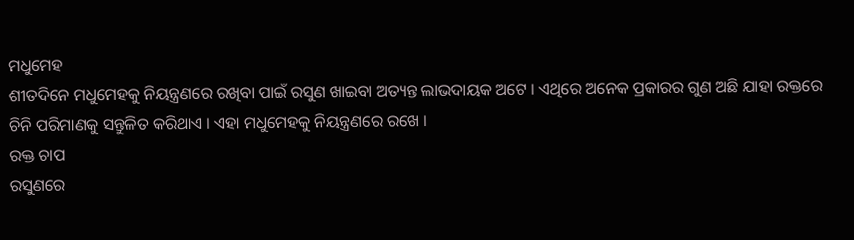ମଧୁମେହ
ଶୀତଦିନେ ମଧୁମେହକୁ ନିୟନ୍ତ୍ରଣରେ ରଖିବା ପାଇଁ ରସୁଣ ଖାଇବା ଅତ୍ୟନ୍ତ ଲାଭଦାୟକ ଅଟେ । ଏଥିରେ ଅନେକ ପ୍ରକାରର ଗୁଣ ଅଛି ଯାହା ରକ୍ତରେ ଚିନି ପରିମାଣକୁ ସନ୍ତୁଳିତ କରିଥାଏ । ଏହା ମଧୁମେହକୁ ନିୟନ୍ତ୍ରଣରେ ରଖେ ।
ରକ୍ତ ଚାପ
ରସୁଣରେ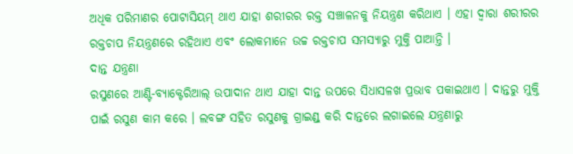ଅଧିକ ପରିମାଣର ପୋଟାସିୟମ୍ ଥାଏ ଯାହା ଶରୀରର ରକ୍ତ ସଞ୍ଚାଳନକୁ ନିୟନ୍ତ୍ରଣ କରିଥାଏ । ଏହା ଦ୍ୱାରା ଶରୀରର ରକ୍ତଚାପ ନିୟନ୍ତ୍ରଣରେ ରହିଥାଏ ଏବଂ ଲୋକମାନେ ଉଚ୍ଚ ରକ୍ତଚାପ ସମସ୍ୟାରୁ ମୁକ୍ତି ପାଆନ୍ତି ।
ଦାନ୍ତ ଯନ୍ତ୍ରଣା
ରସୁଣରେ ଆଣ୍ଟି-ବ୍ୟାକ୍ଟେରିଆଲ୍ ଉପାଦାନ ଥାଏ ଯାହା ଦାନ୍ତ ଉପରେ ସିଧାସଳଖ ପ୍ରଭାବ ପକାଇଥାଏ । ଦାନ୍ତରୁ ମୁକ୍ତି ପାଇଁ ରସୁଣ କାମ କରେ । ଲବଙ୍ଗ ସହିତ ରସୁଣକୁ ଗ୍ରାଇଣ୍ଡ୍ କରି ଦାନ୍ତରେ ଲଗାଇଲେ ଯନ୍ତ୍ରଣାରୁ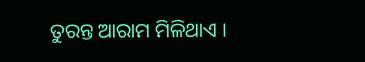ତୁରନ୍ତ ଆରାମ ମିଳିଥାଏ ।